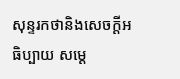សុន្ទរកថានិងសេចក្ដីអធិប្បាយ សម្ដេ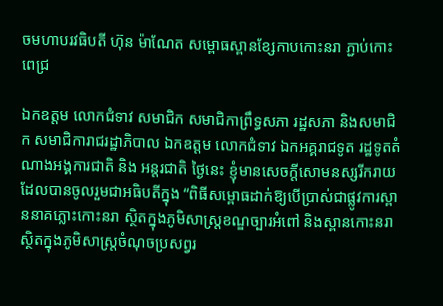ចមហាបរវធិបតី ហ៊ុន ម៉ាណែត សម្ពោធស្ពានខ្សែកាបកោះនរា ភ្ជាប់កោះពេជ្រ

ឯកឧត្តម លោកជំទាវ សមាជិក សមាជិកាព្រឹទ្ធសភា រដ្ឋសភា និងសមាជិក សមាជិការាជរដ្ឋាភិបាល ឯកឧត្តម លោកជំទាវ ឯកអគ្គរាជទូត រដ្ឋទូតតំណាងអង្គការជាតិ និង អន្តរជាតិ ថ្ងៃនេះ ខ្ញុំមានសេចក្តីសោមនស្សរីករាយ ដែលបានចូលរួមជាអធិបតីក្នុង “ពិធីសម្ពោធដាក់ឱ្យបើប្រាស់ជាផ្លូវការស្ពាននាគភ្លោះកោះនរា ស្ថិតក្នុងភូមិសាស្ត្រខណ្ឌច្បារអំពៅ និងស្ពានកោះនរា ស្ថិតក្នុងភូមិសាស្ត្រចំណុចប្រសព្វរ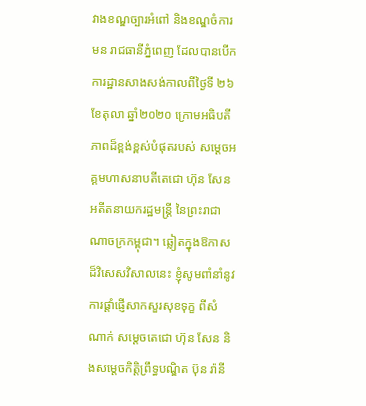វាងខណ្ឌច្បារអំពៅ និងខណ្ឌចំការមន រាជធានីភ្នំពេញ ដែលបានបើកការដ្ឋានសាងសង់កាលពីថ្ងៃទី ២៦ ខែតុលា ឆ្នាំ២០២០ ក្រោមអធិបតីភាពដ៏ខ្ពង់ខ្ពស់បំផុតរបស់ សម្ដេចអគ្គមហាសនាបតីតេជោ ហ៊ុន សែន អតីតនាយករដ្ឋមន្ត្រី នៃព្រះរាជាណាចក្រកម្ពុជា។ ឆ្លៀតក្នុងឱកាសដ៏វិសេសវិសាលនេះ ខ្ញុំសូមពាំនាំនូវការផ្តាំផ្ញើសាកសួរសុខទុក្ខ ពីសំណាក់ សម្តេចតេជោ ហ៊ុន សែន និងសម្តេចកិត្តិព្រឹទ្ធបណ្ឌិត ប៊ុន រ៉ានី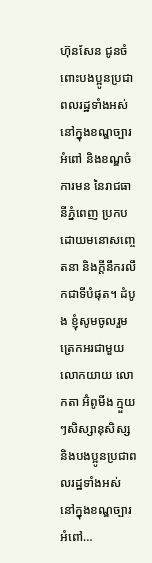ហ៊ុនសែន ជូនចំពោះបងប្អូនប្រជាពលរដ្ឋទាំងអស់ នៅក្នុងខណ្ឌច្បារអំពៅ និងខណ្ឌចំការមន នៃរាជធានីភ្នំពេញ ប្រកបដោយមនោសញ្ចេតនា និងក្តីនឹករលឹកជាទីបំផុត។ ដំបូង ខ្ញុំសូមចូលរួមត្រេកអរជាមួយលោកយាយ លោកតា អ៊ំពូមីង ក្មួយៗសិស្សានុសិស្ស និងបងប្អូនប្រជាពលរដ្ឋទាំងអស់ នៅក្នុងខណ្ឌច្បារអំពៅ…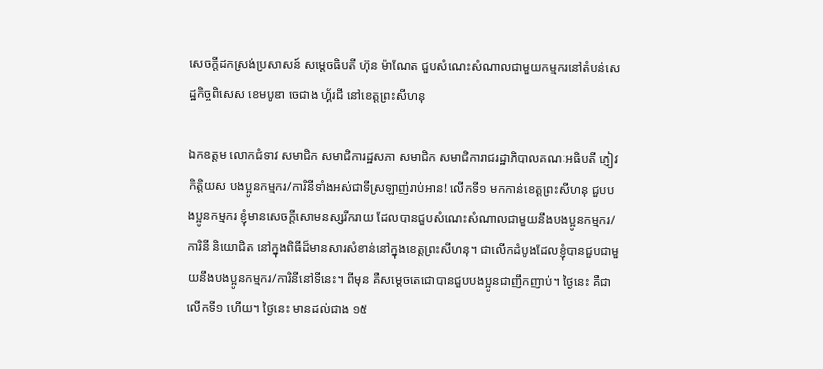សេចក្តីដកស្រង់ប្រសាសន៍ សម្ដេចធិបតី ហ៊ុន ម៉ាណែត ជួបសំណេះសំណាលជាមួយកម្មករនៅតំបន់សេដ្ឋកិច្ចពិសេស ខេមបូឌា ចេជាង ហ្គ័រជី នៅខេត្តព្រះសីហនុ

ឯកឧត្តម លោកជំទាវ សមាជិក សមាជិការដ្ឋសភា សមាជិក សមាជិការាជរដ្ឋាភិបាលគណៈអធិបតី ភ្ញៀវកិត្តិយស បងប្អូនកម្មករ/ការិនីទាំងអស់ជាទីស្រឡាញ់រាប់អាន! លើកទី១ មកកាន់ខេត្តព្រះសីហនុ ជួបបងប្អូនកម្មករ ខ្ញុំមានសេចក្ដីសោមនស្សរីករាយ ដែលបានជួបសំណេះសំណាលជាមួយនឹងបងប្អូនកម្មករ/ការិនី និយោជិត នៅក្នុងពិធីដ៏មានសារសំខាន់នៅក្នុងខេត្តព្រះសីហនុ។ ជាលើកដំបូងដែលខ្ញុំបានជួបជាមួយនឹងបងប្អូនកម្មករ/ការិនីនៅទីនេះ។ ពីមុន គឺសម្ដេចតេជោបានជួបបងប្អូនជាញឹកញាប់។ ថ្ងៃនេះ គឺជាលើកទី១ ហើយ។ ថ្ងៃនេះ មានដល់ជាង ១៥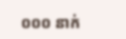០០០ នាក់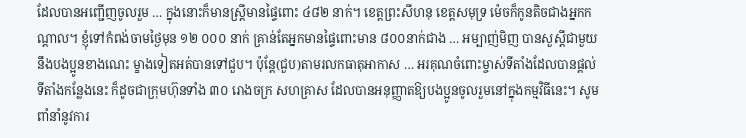ដែលបានអញ្ជើញចូលរួម … ក្នុងនោះក៏មានស្រ្ដីមានផ្ទៃពោះ ៤៨២ នាក់។ ខេត្តព្រះសីហនុ ខេត្តសមុទ្រ ម៉េចក៏កូនតិចជាងអ្នកកណ្ដាល។ ខ្ញុំទៅកំពង់ចាមថ្ងៃមុន ១២ ០០០ នាក់ គ្រាន់តែអ្នកមានផ្ទៃពោះមាន ៨០០នាក់ជាង … អម្បាញ់មិញ បានសួស្ដីជាមួយនឹងបងប្អូនខាងណេះ ម្ខាងទៀតអត់បានទៅជួប។ ប៉ុន្តែ(ជួប)តាមរលកធាតុអាកាស … អរគុណចំពោះម្ចាស់ទីតាំងដែលបានផ្ដល់ទីតាំងកន្លែងនេះ ក៏ដូចជាក្រុមហ៊ុនទាំង ៣០ រោងចក្រ សហគ្រាស ដែលបានអនុញ្ញាតឱ្យបងប្អូនចូលរួមនៅក្នុងកម្មវិធីនេះ។ សូមពាំនាំនូវការ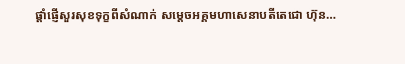ផ្ដាំផ្ញើសួរសុខទុក្ខពីសំណាក់ សម្ដេចអគ្គមហាសេនាបតីតេជោ ហ៊ុន…